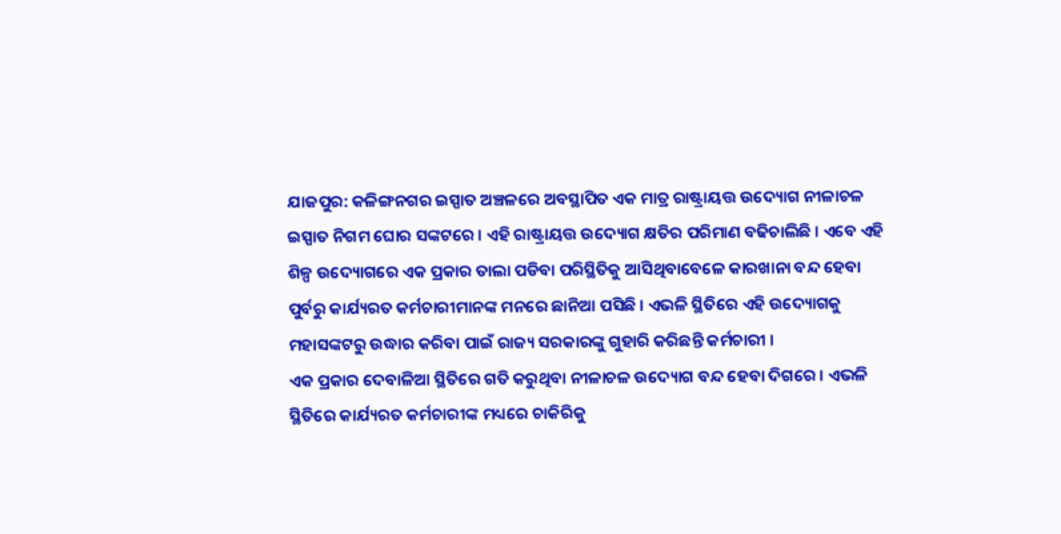ଯାଜପୁର: କଳିଙ୍ଗନଗର ଇସ୍ପାତ ଅଞ୍ଚଳରେ ଅବସ୍ଥାପିତ ଏକ ମାତ୍ର ରାଷ୍ଟ୍ରାୟତ୍ତ ଉଦ୍ୟୋଗ ନୀଳାଚଳ ଇସ୍ପାତ ନିଗମ ଘୋର ସଙ୍କଟରେ । ଏହି ରାଷ୍ଟ୍ରାୟତ୍ତ ଉଦ୍ୟୋଗ କ୍ଷତିର ପରିମାଣ ବଢିଚାଲିଛି । ଏବେ ଏହି ଶିଳ୍ପ ଉଦ୍ୟୋଗରେ ଏକ ପ୍ରକାର ତାଲା ପଡିବା ପରିସ୍ଥିତିକୁ ଆସିଥିବାବେଳେ କାରଖାନା ବନ୍ଦ ହେବା ପୁର୍ବରୁ କାର୍ଯ୍ୟରତ କର୍ମଚାରୀମାନଙ୍କ ମନରେ ଛାନିଆ ପସିଛି । ଏଭଳି ସ୍ଥିତିରେ ଏହି ଉଦ୍ୟୋଗକୁ ମହାସଙ୍କଟରୁ ଉଦ୍ଧାର କରିବା ପାଇଁ ରାଜ୍ୟ ସରକାରଙ୍କୁ ଗୁହାରି କରିଛନ୍ତି କର୍ମଚାରୀ ।
ଏକ ପ୍ରକାର ଦେବାଳିଆ ସ୍ଥିତିରେ ଗତି କରୁଥିବା ନୀଳାଚଳ ଉଦ୍ୟୋଗ ବନ୍ଦ ହେବା ଦିଗରେ । ଏଭଳି ସ୍ଥିତିରେ କାର୍ଯ୍ୟରତ କର୍ମଚାରୀଙ୍କ ମଧ୍ୟରେ ଚାକିରିକୁ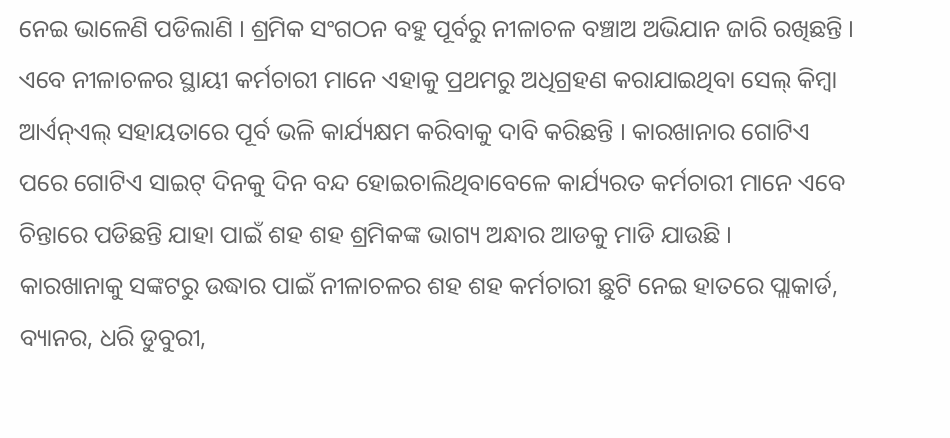ନେଇ ଭାଳେଣି ପଡିଲାଣି । ଶ୍ରମିକ ସଂଗଠନ ବହୁ ପୂର୍ବରୁ ନୀଳାଚଳ ବଞ୍ଚାଅ ଅଭିଯାନ ଜାରି ରଖିଛନ୍ତି ।
ଏବେ ନୀଳାଚଳର ସ୍ଥାୟୀ କର୍ମଚାରୀ ମାନେ ଏହାକୁ ପ୍ରଥମରୁ ଅଧିଗ୍ରହଣ କରାଯାଇଥିବା ସେଲ୍ କିମ୍ବା ଆର୍ଏନ୍ଏଲ୍ ସହାୟତାରେ ପୂର୍ବ ଭଳି କାର୍ଯ୍ୟକ୍ଷମ କରିବାକୁ ଦାବି କରିଛନ୍ତି । କାରଖାନାର ଗୋଟିଏ ପରେ ଗୋଟିଏ ସାଇଟ୍ ଦିନକୁ ଦିନ ବନ୍ଦ ହୋଇଚାଲିଥିବାବେଳେ କାର୍ଯ୍ୟରତ କର୍ମଚାରୀ ମାନେ ଏବେ ଚିନ୍ତାରେ ପଡିଛନ୍ତି ଯାହା ପାଇଁ ଶହ ଶହ ଶ୍ରମିକଙ୍କ ଭାଗ୍ୟ ଅନ୍ଧାର ଆଡକୁ ମାଡି ଯାଉଛି ।
କାରଖାନାକୁ ସଙ୍କଟରୁ ଉଦ୍ଧାର ପାଇଁ ନୀଳାଚଳର ଶହ ଶହ କର୍ମଚାରୀ ଛୁଟି ନେଇ ହାତରେ ପ୍ଲାକାର୍ଡ, ବ୍ୟାନର, ଧରି ଡୁବୁରୀ,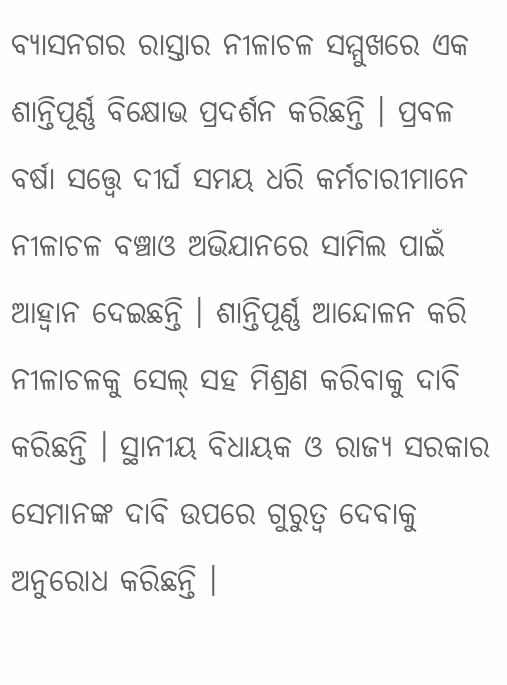ବ୍ୟାସନଗର ରାସ୍ତାର ନୀଳାଚଳ ସମ୍ମୁଖରେ ଏକ ଶାନ୍ତିପୂର୍ଣ୍ଣ ବିକ୍ଷୋଭ ପ୍ରଦର୍ଶନ କରିଛନ୍ତି । ପ୍ରବଳ ବର୍ଷା ସତ୍ତ୍ବେ ଦୀର୍ଘ ସମୟ ଧରି କର୍ମଚାରୀମାନେ ନୀଳାଚଳ ବଞ୍ଚାଓ ଅଭିଯାନରେ ସାମିଲ ପାଇଁ ଆହ୍ବାନ ଦେଇଛନ୍ତି । ଶାନ୍ତିପୂର୍ଣ୍ଣ ଆନ୍ଦୋଳନ କରି ନୀଳାଚଳକୁ ସେଲ୍ ସହ ମିଶ୍ରଣ କରିବାକୁ ଦାବି କରିଛନ୍ତି । ସ୍ଥାନୀୟ ବିଧାୟକ ଓ ରାଜ୍ୟ ସରକାର ସେମାନଙ୍କ ଦାବି ଉପରେ ଗୁରୁତ୍ବ ଦେବାକୁ ଅନୁରୋଧ କରିଛନ୍ତି ।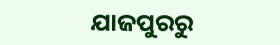ଯାଜପୁରରୁ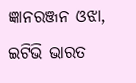ଜ୍ଞାନରଞ୍ଜନ ଓଝା, ଇଟିଭି ଭାରତ